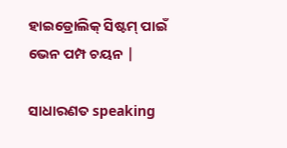ହାଇଡ୍ରୋଲିକ୍ ସିଷ୍ଟମ୍ ପାଇଁ ଭେନ ପମ୍ପ ଚୟନ |

ସାଧାରଣତ speaking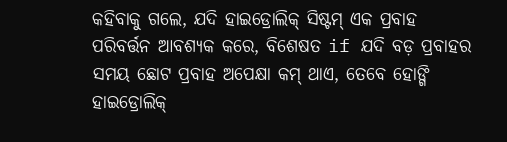କହିବାକୁ ଗଲେ, ଯଦି ହାଇଡ୍ରୋଲିକ୍ ସିଷ୍ଟମ୍ ଏକ ପ୍ରବାହ ପରିବର୍ତ୍ତନ ଆବଶ୍ୟକ କରେ, ବିଶେଷତ if ଯଦି ବଡ଼ ପ୍ରବାହର ସମୟ ଛୋଟ ପ୍ରବାହ ଅପେକ୍ଷା କମ୍ ଥାଏ, ତେବେ ହୋଙ୍ଗି ହାଇଡ୍ରୋଲିକ୍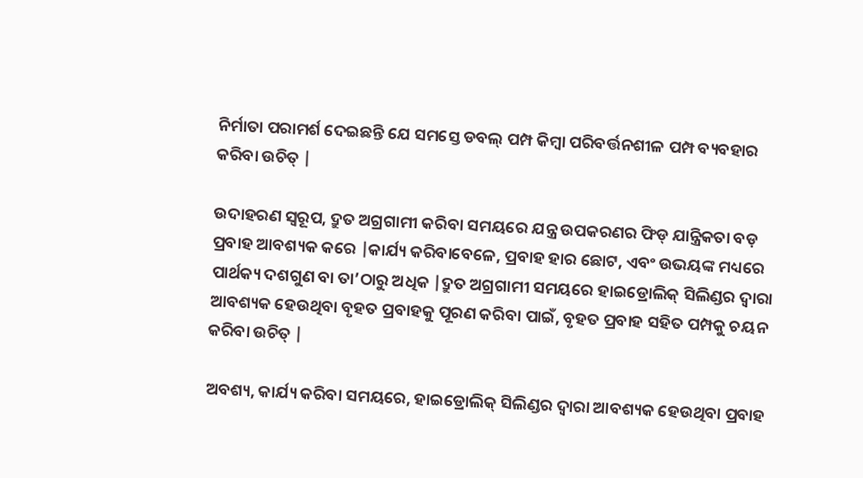ନିର୍ମାତା ପରାମର୍ଶ ଦେଇଛନ୍ତି ଯେ ସମସ୍ତେ ଡବଲ୍ ପମ୍ପ କିମ୍ବା ପରିବର୍ତ୍ତନଶୀଳ ପମ୍ପ ବ୍ୟବହାର କରିବା ଉଚିତ୍ |

ଉଦାହରଣ ସ୍ୱରୂପ, ଦ୍ରୁତ ଅଗ୍ରଗାମୀ କରିବା ସମୟରେ ଯନ୍ତ୍ର ଉପକରଣର ଫିଡ୍ ଯାନ୍ତ୍ରିକତା ବଡ଼ ପ୍ରବାହ ଆବଶ୍ୟକ କରେ |କାର୍ଯ୍ୟ କରିବାବେଳେ, ପ୍ରବାହ ହାର ଛୋଟ, ଏବଂ ଉଭୟଙ୍କ ମଧ୍ୟରେ ପାର୍ଥକ୍ୟ ଦଶଗୁଣ ବା ତା’ଠାରୁ ଅଧିକ |ଦ୍ରୁତ ଅଗ୍ରଗାମୀ ସମୟରେ ହାଇଡ୍ରୋଲିକ୍ ସିଲିଣ୍ଡର ଦ୍ୱାରା ଆବଶ୍ୟକ ହେଉଥିବା ବୃହତ ପ୍ରବାହକୁ ପୂରଣ କରିବା ପାଇଁ, ବୃହତ ପ୍ରବାହ ସହିତ ପମ୍ପକୁ ଚୟନ କରିବା ଉଚିତ୍ |

ଅବଶ୍ୟ, କାର୍ଯ୍ୟ କରିବା ସମୟରେ, ହାଇଡ୍ରୋଲିକ୍ ସିଲିଣ୍ଡର ଦ୍ୱାରା ଆବଶ୍ୟକ ହେଉଥିବା ପ୍ରବାହ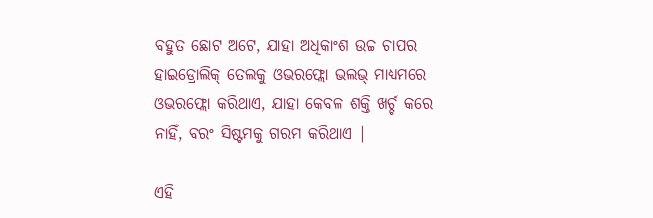ବହୁତ ଛୋଟ ଅଟେ, ଯାହା ଅଧିକାଂଶ ଉଚ୍ଚ ଚାପର ହାଇଡ୍ରୋଲିକ୍ ତେଲକୁ ଓଭରଫ୍ଲୋ ଭଲଭ୍ ମାଧ୍ୟମରେ ଓଭରଫ୍ଲୋ କରିଥାଏ, ଯାହା କେବଳ ଶକ୍ତି ଖର୍ଚ୍ଚ କରେ ନାହିଁ, ବରଂ ସିଷ୍ଟମକୁ ଗରମ କରିଥାଏ |

ଏହି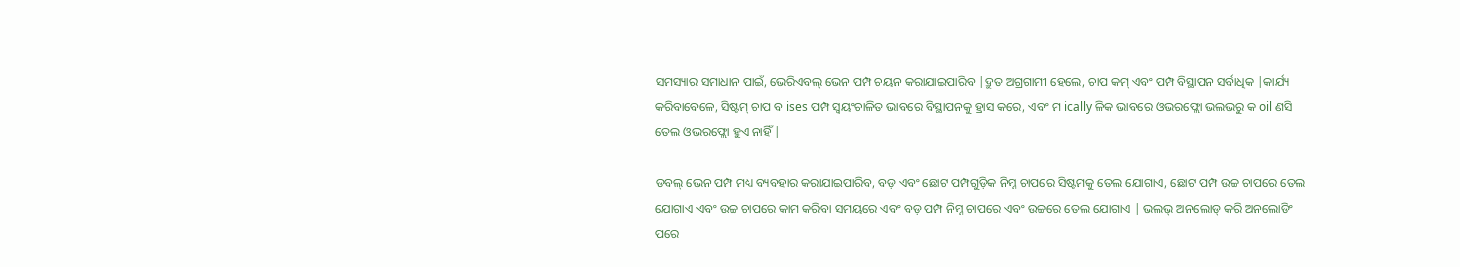ସମସ୍ୟାର ସମାଧାନ ପାଇଁ, ଭେରିଏବଲ୍ ଭେନ ପମ୍ପ ଚୟନ କରାଯାଇପାରିବ |ଦ୍ରୁତ ଅଗ୍ରଗାମୀ ହେଲେ, ଚାପ କମ୍ ଏବଂ ପମ୍ପ ବିସ୍ଥାପନ ସର୍ବାଧିକ |କାର୍ଯ୍ୟ କରିବାବେଳେ, ସିଷ୍ଟମ୍ ଚାପ ବ ises ପମ୍ପ ସ୍ୱୟଂଚାଳିତ ଭାବରେ ବିସ୍ଥାପନକୁ ହ୍ରାସ କରେ, ଏବଂ ମ ically ଳିକ ଭାବରେ ଓଭରଫ୍ଲୋ ଭଲଭରୁ କ oil ଣସି ତେଲ ଓଭରଫ୍ଲୋ ହୁଏ ନାହିଁ |

ଡବଲ୍ ଭେନ ପମ୍ପ ମଧ୍ୟ ବ୍ୟବହାର କରାଯାଇପାରିବ, ବଡ଼ ଏବଂ ଛୋଟ ପମ୍ପଗୁଡ଼ିକ ନିମ୍ନ ଚାପରେ ସିଷ୍ଟମକୁ ତେଲ ଯୋଗାଏ, ଛୋଟ ପମ୍ପ ଉଚ୍ଚ ଚାପରେ ତେଲ ଯୋଗାଏ ଏବଂ ଉଚ୍ଚ ଚାପରେ କାମ କରିବା ସମୟରେ ଏବଂ ବଡ଼ ପମ୍ପ ନିମ୍ନ ଚାପରେ ଏବଂ ଉଚ୍ଚରେ ତେଲ ଯୋଗାଏ | ଭଲଭ୍ ଅନଲୋଡ୍ କରି ଅନଲୋଡିଂ ପରେ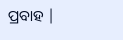ପ୍ରବାହ |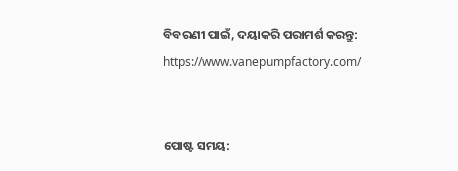ବିବରଣୀ ପାଇଁ, ଦୟାକରି ପରାମର୍ଶ କରନ୍ତୁ: https://www.vanepumpfactory.com/


ପୋଷ୍ଟ ସମୟ: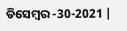ଡିସେମ୍ବର -30-2021 |